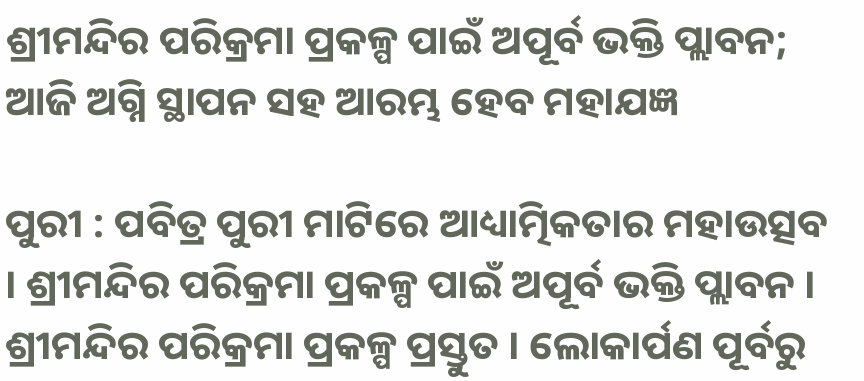ଶ୍ରୀମନ୍ଦିର ପରିକ୍ରମା ପ୍ରକଳ୍ପ ପାଇଁ ଅପୂର୍ବ ଭକ୍ତି ପ୍ଲାବନ; ଆଜି ଅଗ୍ନି ସ୍ଥାପନ ସହ ଆରମ୍ଭ ହେବ ମହାଯଜ୍ଞ

ପୁରୀ : ପବିତ୍ର ପୁରୀ ମାଟିରେ ଆଧ୍ୟାତ୍ମିକତାର ମହାଉତ୍ସବ । ଶ୍ରୀମନ୍ଦିର ପରିକ୍ରମା ପ୍ରକଳ୍ପ ପାଇଁ ଅପୂର୍ବ ଭକ୍ତି ପ୍ଲାବନ । ଶ୍ରୀମନ୍ଦିର ପରିକ୍ରମା ପ୍ରକଳ୍ପ ପ୍ରସ୍ତୁତ । ଲୋକାର୍ପଣ ପୂର୍ବରୁ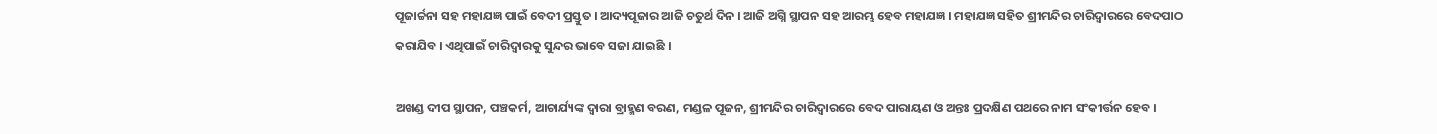ପୂଜାର୍ଚ୍ଚନା ସହ ମହାଯଜ୍ଞ ପାଇଁ ବେଦୀ ପ୍ରସ୍ତୁତ । ଆଦ୍ୟପୂଜାର ଆଜି ଚତୁର୍ଥ ଦିନ । ଆଜି ଅଗ୍ନି ସ୍ଥାପନ ସହ ଆରମ୍ଭ ହେବ ମହାଯଜ୍ଞ । ମହାଯଜ୍ଞ ସହିତ ଶ୍ରୀମନ୍ଦିର ଚାରିଦ୍ବାରରେ ବେଦପାଠ କରାଯିବ । ଏଥିପାଇଁ ଚାରିଦ୍ବାରକୁ ସୁନ୍ଦର ଭାବେ ସଜା ଯାଇଛି ।

ଅଖଣ୍ଡ ଦୀପ ସ୍ଥାପନ, ପଞ୍ଚକର୍ମ, ଆଚାର୍ଯ୍ୟଙ୍କ ଦ୍ବାରା ବ୍ରାହ୍ମଣ ବରଣ, ମଣ୍ଡଳ ପୂଜନ, ଶ୍ରୀମନ୍ଦିର ଚାରିଦ୍ୱାରରେ ବେଦ ପାରାୟଣ ଓ ଅନ୍ତଃ ପ୍ରଦକ୍ଷିଣ ପଥରେ ନାମ ସଂକୀର୍ତ୍ତନ ହେବ ।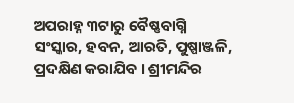ଅପରାହ୍ନ ୩ଟାରୁ ବୈଷ୍ଣବାଗ୍ନି ସଂସ୍କାର, ହବନ, ଆରତି, ପୁଷ୍ପାଞ୍ଜଳି, ପ୍ରଦକ୍ଷିଣ କରାଯିବ । ଶ୍ରୀମନ୍ଦିର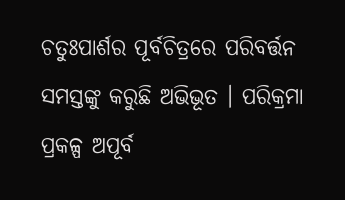ଚତୁଃପାର୍ଶର ପୂର୍ବଚିତ୍ରରେ ପରିବର୍ତ୍ତନ ସମସ୍ତଙ୍କୁ କରୁଛି ଅଭିଭୂତ । ପରିକ୍ରମା ପ୍ରକଳ୍ପ ଅପୂର୍ବ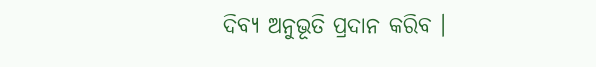ଦିବ୍ୟ ଅନୁଭୂତି ପ୍ରଦାନ କରିବ ।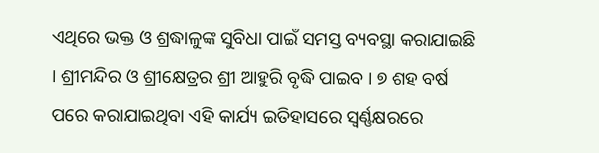ଏଥିରେ ଭକ୍ତ ଓ ଶ୍ରଦ୍ଧାଳୁଙ୍କ ସୁବିଧା ପାଇଁ ସମସ୍ତ ବ୍ୟବସ୍ଥା କରାଯାଇଛି । ଶ୍ରୀମନ୍ଦିର ଓ ଶ୍ରୀକ୍ଷେତ୍ରର ଶ୍ରୀ ଆହୁରି ବୃଦ୍ଧି ପାଇବ । ୭ ଶହ ବର୍ଷ ପରେ କରାଯାଇଥିବା ଏହି କାର୍ଯ୍ୟ ଇତିହାସରେ ସ୍ବର୍ଣ୍ଣକ୍ଷରରେ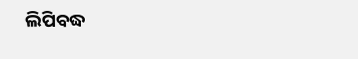ଲିପିବଦ୍ଧ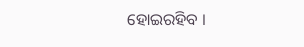ହୋଇରହିବ ।